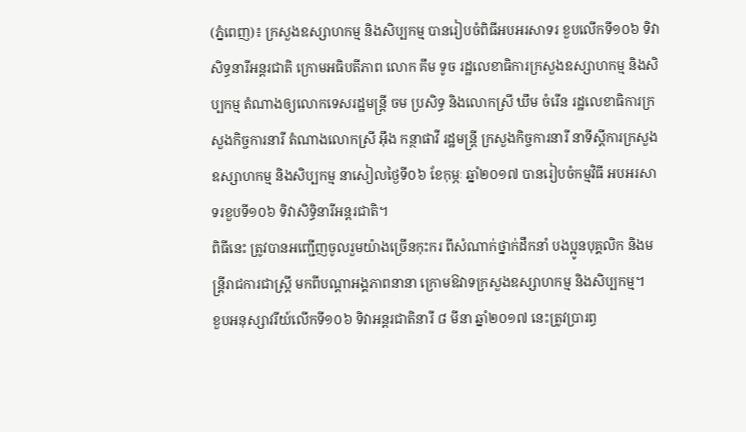(ភ្នំពេញ)៖ ក្រសួងឧស្សាហកម្ម និងសិប្បកម្ម បានរៀបចំពិធីអបអរសាទរ ខួបលើកទី១០៦ ទិវាសិទ្ធនារីអន្តរជាតិ ក្រោមអធិបតីភាព លោក គឹម ទូច រដ្ឋលេខាធិការក្រសួងឧស្សាហកម្ម និងសិប្បកម្ម តំណាងឲ្យលោកទេសរដ្ឋមន្ត្រី ចម ប្រសិទ្ធ និងលោកស្រី ឃឹម ចំរើន រដ្ឋលេខាធិការក្រសួងកិច្ចការនារី តំណាងលោកស្រី អ៊ឹង កន្ថាផាវី រដ្ឋមន្ត្រី ក្រសួងកិច្ចការនារី នាទីស្តីការក្រសួងឧស្សាហកម្ម និងសិប្បកម្ម នាសៀលថ្ងៃទី០៦ ខែកុម្ភៈ ឆ្នាំ២០១៧ បានរៀបចំកម្មវិធី អបអរសាទរខួបទី១០៦ ទិវាសិទ្ធិនារីអន្តរជាតិ។
ពិធីនេះ ត្រូវបានអញ្ជើញចូលរួមយ៉ាងច្រើនកុះករ ពីសំណាក់ថ្នាក់ដឹកនាំ បងប្អូនបុគ្គលិក និងមន្ត្រីរាជការជាស្ត្រី មកពីបណ្តាអង្គភាពនានា ក្រោមឱវាទក្រសួងឧស្សាហកម្ម និងសិប្បកម្ម។
ខួបអនុស្សាវរីយ៍លើកទី១០៦ ទិវាអន្តរជាតិនារី ៨ មីនា ឆ្នាំ២០១៧ នេះត្រូវប្រារព្ធ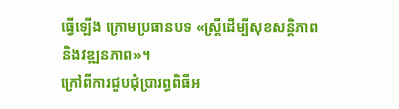ធ្វើឡើង ក្រោមប្រធានបទ «ស្រ្តីដើម្បីសុខសន្តិភាព និងវឌ្ឍនភាព»។
ក្រៅពីការជួបជុំប្រារព្ធពិធីអ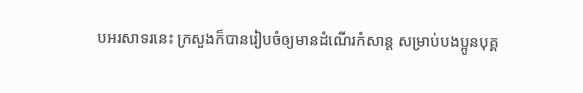បអរសាទរនេះ ក្រសួងក៏បានរៀបចំឲ្យមានដំណើរកំសាន្ត សម្រាប់បងប្អូនបុគ្គ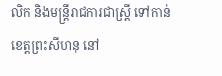លិក និងមន្ត្រីរាជការជាស្រី្ត ទៅកាន់ខេត្តព្រះសីហនុ នៅ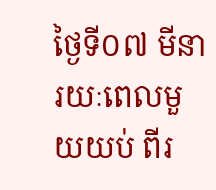ថ្ងៃទី០៧ មីនា រយៈពេលមួយយប់ ពីរ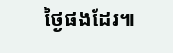ថ្ងៃផងដែរ៕